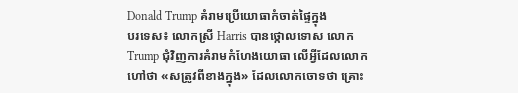Donald Trump គំរាមប្រើយោធាកំចាត់ផ្ទៃក្នុង
បរទេស៖ លោកស្រី Harris បានថ្កោលទោស លោក Trump ជុំវិញការគំរាមកំហែងយោធា លើអ្វីដែលលោកហៅថា «សត្រូវពីខាងក្នុង» ដែលលោកចោទថា គ្រោះ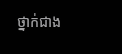ថ្នាក់ជាង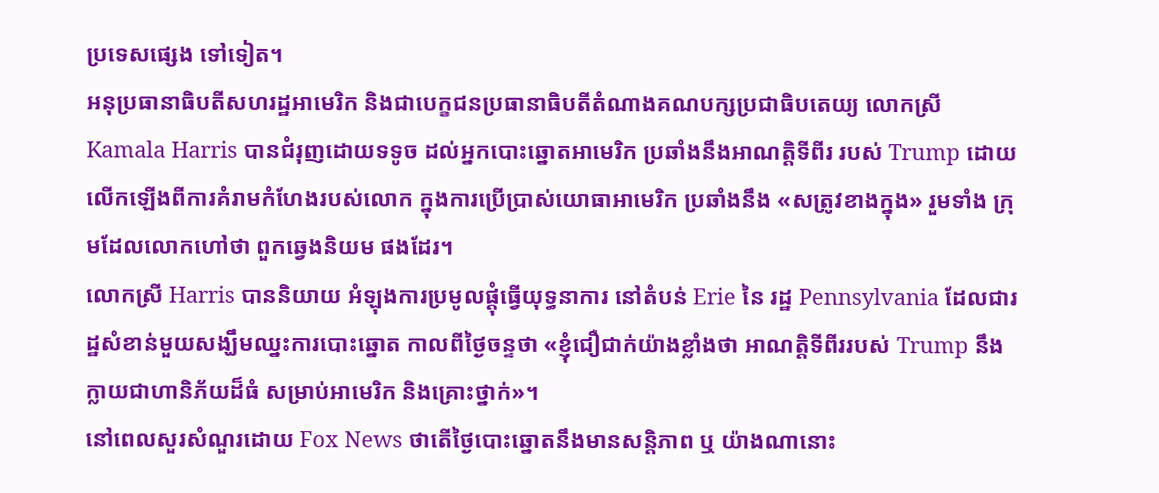ប្រទេសផ្សេង ទៅទៀត។
អនុប្រធានាធិបតីសហរដ្ឋអាមេរិក និងជាបេក្ខជនប្រធានាធិបតីតំណាងគណបក្សប្រជាធិបតេយ្យ លោកស្រី Kamala Harris បានជំរុញដោយទទូច ដល់អ្នកបោះឆ្នោតអាមេរិក ប្រឆាំងនឹងអាណត្តិទីពីរ របស់ Trump ដោយលើកឡើងពីការគំរាមកំហែងរបស់លោក ក្នុងការប្រើប្រាស់យោធាអាមេរិក ប្រឆាំងនឹង «សត្រូវខាងក្នុង» រួមទាំង ក្រុមដែលលោកហៅថា ពួកឆ្វេងនិយម ផងដែរ។
លោកស្រី Harris បាននិយាយ អំឡុងការប្រមូលផ្តុំធ្វើយុទ្ធនាការ នៅតំបន់ Erie នៃ រដ្ឋ Pennsylvania ដែលជារដ្ឋសំខាន់មួយសង្ឃឹមឈ្នះការបោះឆ្នោត កាលពីថ្ងៃចន្ទថា «ខ្ញុំជឿជាក់យ៉ាងខ្លាំងថា អាណត្តិទីពីររបស់ Trump នឹងក្លាយជាហានិភ័យដ៏ធំ សម្រាប់អាមេរិក និងគ្រោះថ្នាក់»។
នៅពេលសួរសំណួរដោយ Fox News ថាតើថ្ងៃបោះឆ្នោតនឹងមានសន្តិភាព ឬ យ៉ាងណានោះ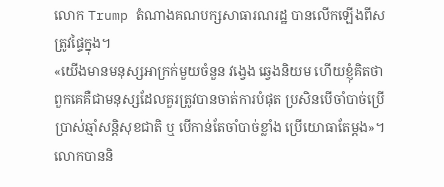លោក Trump តំណាងគណបក្សសាធារណរដ្ឋ បានលើកឡើងពីសត្រូវផ្ទៃក្នុង។
«យើងមានមនុស្សអាក្រក់មួយចំនួន វង្វេង ឆ្វេងនិយម ហើយខ្ញុំគិតថា ពួកគេគឺជាមនុស្សដែលគួរត្រូវបានចាត់ការបំផុត ប្រសិនបើចាំបាច់ប្រើប្រាស់ឆ្មាំសន្តិសុខជាតិ ឬ បើកាន់តែចាំបាច់ខ្លាំង ប្រើយោធាតែម្តង»។ លោកបាននិ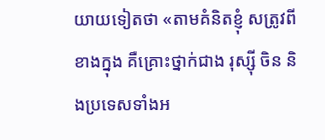យាយទៀតថា «តាមគំនិតខ្ញុំ សត្រូវពីខាងក្នុង គឺគ្រោះថ្នាក់ជាង រុស្ស៊ី ចិន និងប្រទេសទាំងអ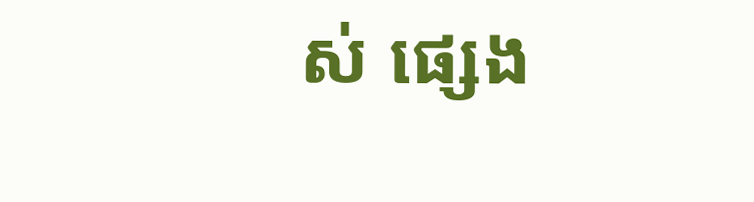ស់ ផ្សេង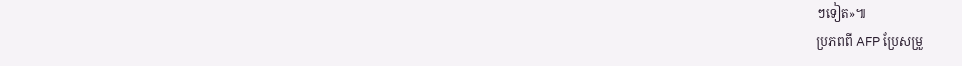ៗទៀត»៕
ប្រភពពី AFP ប្រែសម្រួ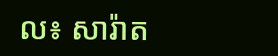ល៖ សារ៉ាត